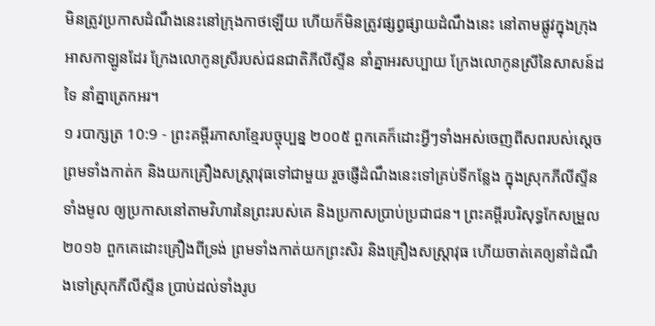មិនត្រូវប្រកាសដំណឹងនេះនៅក្រុងកាថឡើយ ហើយក៏មិនត្រូវផ្សព្វផ្សាយដំណឹងនេះ នៅតាមផ្លូវក្នុងក្រុងអាសកាឡូនដែរ ក្រែងលោកូនស្រីរបស់ជនជាតិភីលីស្ទីន នាំគ្នាអរសប្បាយ ក្រែងលោកូនស្រីនៃសាសន៍ដទៃ នាំគ្នាត្រេកអរ។
១ របាក្សត្រ 10:9 - ព្រះគម្ពីរភាសាខ្មែរបច្ចុប្បន្ន ២០០៥ ពួកគេក៏ដោះអ្វីៗទាំងអស់ចេញពីសពរបស់ស្ដេច ព្រមទាំងកាត់ក និងយកគ្រឿងសស្ត្រាវុធទៅជាមួយ រួចផ្ញើដំណឹងនេះទៅគ្រប់ទីកន្លែង ក្នុងស្រុកភីលីស្ទីនទាំងមូល ឲ្យប្រកាសនៅតាមវិហារនៃព្រះរបស់គេ និងប្រកាសប្រាប់ប្រជាជន។ ព្រះគម្ពីរបរិសុទ្ធកែសម្រួល ២០១៦ ពួកគេដោះគ្រឿងពីទ្រង់ ព្រមទាំងកាត់យកព្រះសិរ និងគ្រឿងសស្ត្រាវុធ ហើយចាត់គេឲ្យនាំដំណឹងទៅស្រុកភីលីស្ទីន ប្រាប់ដល់ទាំងរូប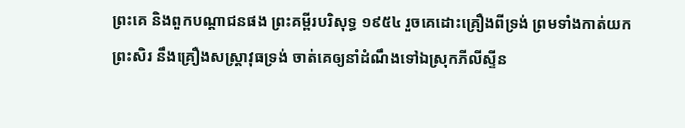ព្រះគេ និងពួកបណ្ដាជនផង ព្រះគម្ពីរបរិសុទ្ធ ១៩៥៤ រួចគេដោះគ្រឿងពីទ្រង់ ព្រមទាំងកាត់យកព្រះសិរ នឹងគ្រឿងសស្ត្រាវុធទ្រង់ ចាត់គេឲ្យនាំដំណឹងទៅឯស្រុកភីលីស្ទីន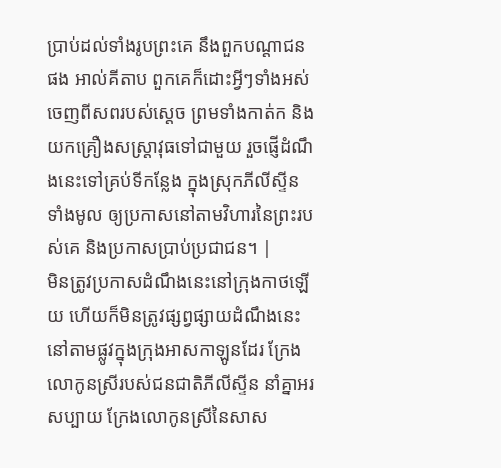ប្រាប់ដល់ទាំងរូបព្រះគេ នឹងពួកបណ្តាជនផង អាល់គីតាប ពួកគេក៏ដោះអ្វីៗទាំងអស់ចេញពីសពរបស់ស្តេច ព្រមទាំងកាត់ក និងយកគ្រឿងសស្ត្រាវុធទៅជាមួយ រួចផ្ញើដំណឹងនេះទៅគ្រប់ទីកន្លែង ក្នុងស្រុកភីលីស្ទីនទាំងមូល ឲ្យប្រកាសនៅតាមវិហារនៃព្រះរបស់គេ និងប្រកាសប្រាប់ប្រជាជន។ |
មិនត្រូវប្រកាសដំណឹងនេះនៅក្រុងកាថឡើយ ហើយក៏មិនត្រូវផ្សព្វផ្សាយដំណឹងនេះ នៅតាមផ្លូវក្នុងក្រុងអាសកាឡូនដែរ ក្រែងលោកូនស្រីរបស់ជនជាតិភីលីស្ទីន នាំគ្នាអរសប្បាយ ក្រែងលោកូនស្រីនៃសាស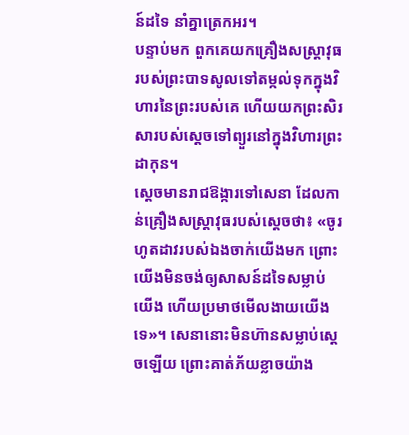ន៍ដទៃ នាំគ្នាត្រេកអរ។
បន្ទាប់មក ពួកគេយកគ្រឿងសស្ត្រាវុធរបស់ព្រះបាទសូលទៅតម្កល់ទុកក្នុងវិហារនៃព្រះរបស់គេ ហើយយកព្រះសិរសារបស់ស្ដេចទៅព្យួរនៅក្នុងវិហារព្រះដាកុន។
ស្ដេចមានរាជឱង្ការទៅសេនា ដែលកាន់គ្រឿងសស្ត្រាវុធរបស់ស្ដេចថា៖ «ចូរហូតដាវរបស់ឯងចាក់យើងមក ព្រោះយើងមិនចង់ឲ្យសាសន៍ដទៃសម្លាប់យើង ហើយប្រមាថមើលងាយយើងទេ»។ សេនានោះមិនហ៊ានសម្លាប់ស្ដេចឡើយ ព្រោះគាត់ភ័យខ្លាចយ៉ាង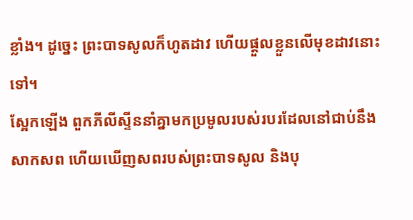ខ្លាំង។ ដូច្នេះ ព្រះបាទសូលក៏ហូតដាវ ហើយផ្ដួលខ្លួនលើមុខដាវនោះទៅ។
ស្អែកឡើង ពួកភីលីស្ទីននាំគ្នាមកប្រមូលរបស់របរដែលនៅជាប់នឹងសាកសព ហើយឃើញសពរបស់ព្រះបាទសូល និងបុ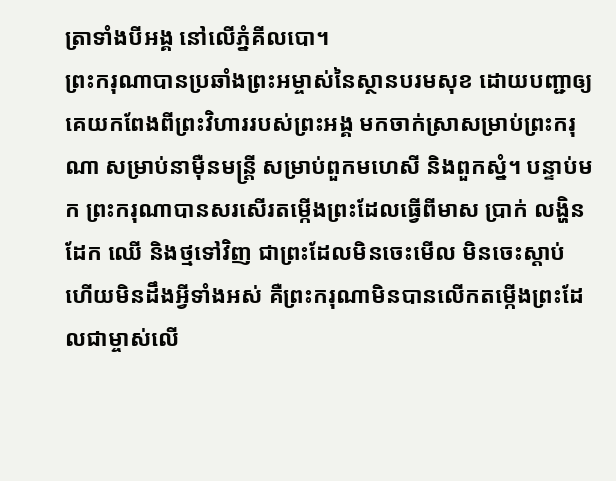ត្រាទាំងបីអង្គ នៅលើភ្នំគីលបោ។
ព្រះករុណាបានប្រឆាំងព្រះអម្ចាស់នៃស្ថានបរមសុខ ដោយបញ្ជាឲ្យគេយកពែងពីព្រះវិហាររបស់ព្រះអង្គ មកចាក់ស្រាសម្រាប់ព្រះករុណា សម្រាប់នាម៉ឺនមន្ត្រី សម្រាប់ពួកមហេសី និងពួកស្នំ។ បន្ទាប់មក ព្រះករុណាបានសរសើរតម្កើងព្រះដែលធ្វើពីមាស ប្រាក់ លង្ហិន ដែក ឈើ និងថ្មទៅវិញ ជាព្រះដែលមិនចេះមើល មិនចេះស្ដាប់ ហើយមិនដឹងអ្វីទាំងអស់ គឺព្រះករុណាមិនបានលើកតម្កើងព្រះដែលជាម្ចាស់លើ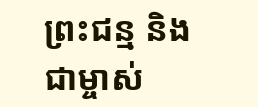ព្រះជន្ម និងជាម្ចាស់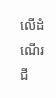លើដំណើរជី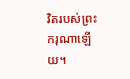វិតរបស់ព្រះករុណាឡើយ។